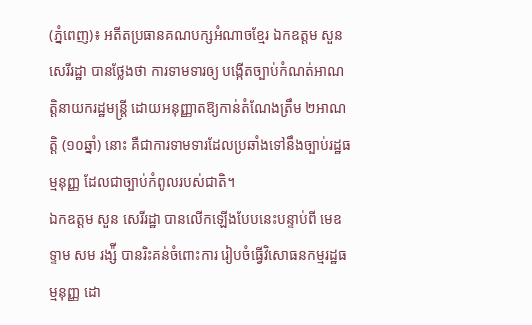(ភ្នំពេញ)៖ អតីតប្រធានគណបក្សអំណាចខ្មែរ ឯកឧត្តម សួន សេរីរដ្ឋា បានថ្លែងថា ការទាមទារឲ្យ បង្កើតច្បាប់កំណត់អាណត្តិនាយករដ្ឋមន្ត្រី ដោយអនុញ្ញាតឱ្យកាន់តំណែងត្រឹម ២អាណត្តិ (១០ឆ្នាំ) នោះ គឺជាការទាមទារដែលប្រឆាំងទៅនឹងច្បាប់រដ្ឋធម្មនុញ្ញ ដែលជាច្បាប់កំពូលរបស់ជាតិ។
ឯកឧត្តម សួន សេរីរដ្ឋា បានលើកឡើងបែបនេះបន្ទាប់ពី មេឧទ្ទាម សម រង្ស៉ី បានរិះគន់ចំពោះការ រៀបចំធ្វើវិសោធនកម្មរដ្ឋធម្មនុញ្ញ ដោ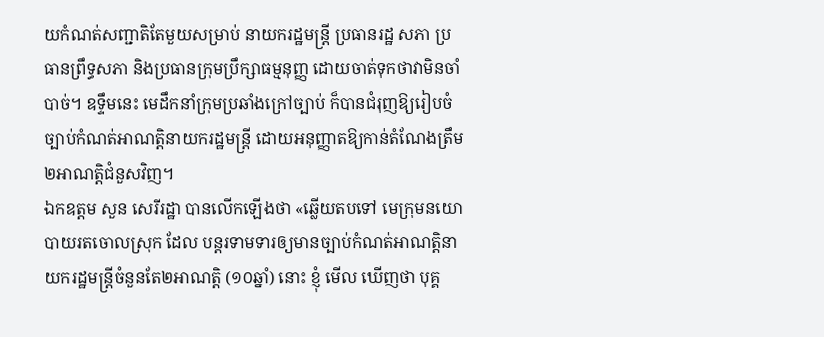យកំណត់សញ្ជាតិតែមួយសម្រាប់ នាយករដ្ឋមន្រ្តី ប្រធានរដ្ឋ សភា ប្រធានព្រឹទ្ធសភា និងប្រធានក្រុមប្រឹក្សាធម្មនុញ្ញ ដោយចាត់ទុកថាវាមិនចាំបាច់។ ឧទ្ទឹមនេះ មេដឹកនាំក្រុមប្រឆាំងក្រៅច្បាប់ ក៏បានជំរុញឱ្យរៀបចំច្បាប់កំណត់អាណត្តិនាយករដ្ឋមន្រ្តី ដោយអនុញ្ញាតឱ្យកាន់តំណែងត្រឹម២អាណត្តិជំនួសវិញ។
ឯកឧត្តម សួន សេរីរដ្ឋា បានលើកឡើងថា «ឆ្លើយតបទៅ មេក្រុមនយោបាយរតចោលស្រុក ដែល បន្តរទាមទារឲ្យមានច្បាប់កំណត់អាណត្តិនាយករដ្ឋមន្ត្រីចំនួនតែ២អាណត្តិ (១០ឆ្នាំ) នោះ ខ្ញុំ មើល ឃើញថា បុគ្គ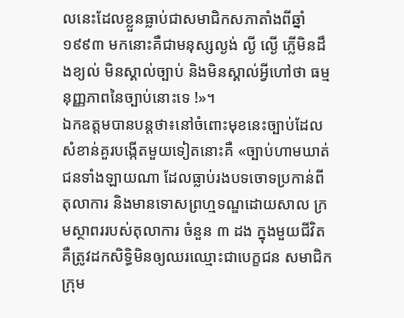លនេះដែលខ្លួនធ្លាប់ជាសមាជិកសភាតាំងពីឆ្នាំ ១៩៩៣ មកនោះគឺជាមនុស្សល្ងង់ ល្ងី ល្ងើ ភ្លើមិនដឹងខ្យល់ មិនស្គាល់ច្បាប់ និងមិនស្គាល់អ្វីហៅថា ធម្មនុញ្ញភាពនៃច្បាប់នោះទេ !»។
ឯកឧត្តមបានបន្តថា៖នៅចំពោះមុខនេះច្បាប់ដែលសំខាន់គួរបង្កើតមួយទៀតនោះគឺ «ច្បាប់ហាមឃាត់ជនទាំងឡាយណា ដែលធ្លាប់រងបទចោទប្រកាន់ពីតុលាការ និងមានទោសព្រហ្មទណ្ឌដោយសាល ក្រមស្ថាពររបស់តុលាការ ចំនួន ៣ ដង ក្នុងមួយជីវិត គឺត្រូវដកសិទ្ធិមិនឲ្យឈរឈ្មោះជាបេក្ខជន សមាជិកក្រុម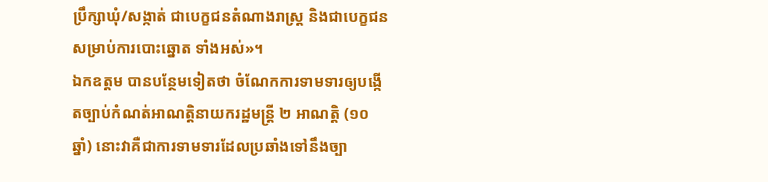ប្រឹក្សាឃុំ/សង្កាត់ ជាបេក្ខជនតំណាងរាស្ត្រ និងជាបេក្ខជនសម្រាប់ការបោះឆ្នោត ទាំងអស់»។
ឯកឧត្តម បានបន្ថែមទៀតថា ចំណែកការទាមទារឲ្យបង្កើតច្បាប់កំណត់អាណត្តិនាយករដ្ឋមន្ត្រី ២ អាណត្តិ (១០ ឆ្នាំ) នោះវាគឺជាការទាមទារដែលប្រឆាំងទៅនឹងច្បា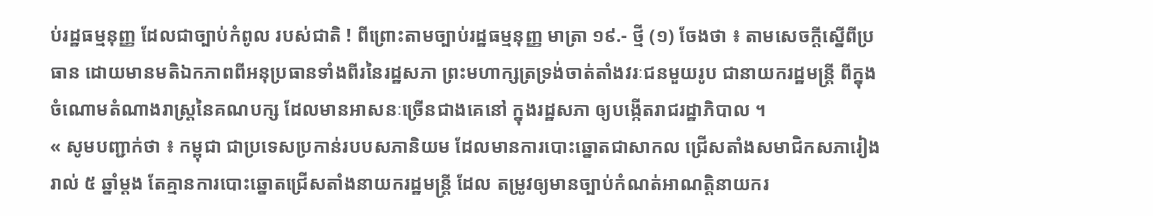ប់រដ្ឋធម្មនុញ្ញ ដែលជាច្បាប់កំពូល របស់ជាតិ ! ពីព្រោះតាមច្បាប់រដ្ឋធម្មនុញ្ញ មាត្រា ១៩.- ថ្មី (១) ចែងថា ៖ តាមសេចក្តីស្នើពីប្រធាន ដោយមានមតិឯកភាពពីអនុប្រធានទាំងពីរនៃរដ្ឋសភា ព្រះមហាក្សត្រទ្រង់ចាត់តាំងវរៈជនមួយរូប ជានាយករដ្ឋមន្ត្រី ពីក្នុងចំណោមតំណាងរាស្ត្រនៃគណបក្ស ដែលមានអាសនៈច្រើនជាងគេនៅ ក្នុងរដ្ឋសភា ឲ្យបង្កើតរាជរដ្ឋាភិបាល ។
« សូមបញ្ជាក់ថា ៖ កម្ពុជា ជាប្រទេសប្រកាន់របបសភានិយម ដែលមានការបោះឆ្នោតជាសាកល ជ្រើសតាំងសមាជិកសភារៀងរាល់ ៥ ឆ្នាំម្តង តែគ្មានការបោះឆ្នោតជ្រើសតាំងនាយករដ្ឋមន្ត្រី ដែល តម្រូវឲ្យមានច្បាប់កំណត់អាណត្តិនាយករ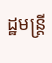ដ្ឋមន្ត្រី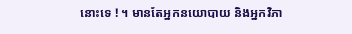នោះទេ ! ។ មានតែអ្នកនយោបាយ និងអ្នកវិភា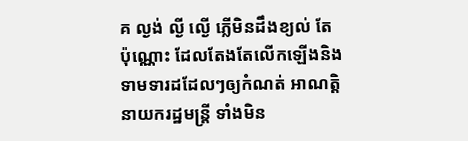គ ល្ងង់ ល្ងី ល្ងើ ភ្លើមិនដឹងខ្យល់ តែប៉ុណ្ណោះ ដែលតែងតែលើកឡើងនិងទាមទារដដែលៗឲ្យកំណត់ អាណត្តិនាយករដ្ឋមន្ត្រី ទាំងមិន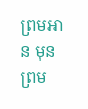ព្រមអាន មុនព្រម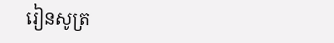រៀនសូត្រ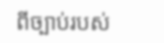ពីច្បាប់របស់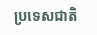ប្រទេសជាតិ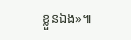ខ្លួនឯង»៕